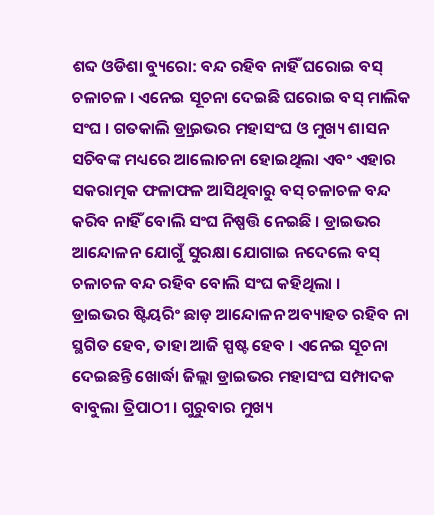ଶବ୍ଦ ଓଡିଶା ବ୍ୟୁରୋ: ବନ୍ଦ ରହିବ ନାହିଁ ଘରୋଇ ବସ୍ ଚଳାଚଳ । ଏନେଇ ସୂଚନା ଦେଇଛି ଘରୋଇ ବସ୍ ମାଲିକ ସଂଘ । ଗତକାଲି ଡ୍ର୍ରାଇଭର ମହାସଂଘ ଓ ମୁଖ୍ୟ ଶାସନ ସଚିବଙ୍କ ମଧ୍ୟରେ ଆଲୋଚନା ହୋଇଥିଲା ଏବଂ ଏହାର ସକରାତ୍ମକ ଫଳାଫଳ ଆସିଥିବାରୁ ବସ୍ ଚଳାଚଳ ବନ୍ଦ କରିବ ନାହିଁ ବୋଲି ସଂଘ ନିଷ୍ପତ୍ତି ନେଇଛି । ଡ୍ରାଇଭର ଆନ୍ଦୋଳନ ଯୋଗୁଁ ସୁରକ୍ଷା ଯୋଗାଇ ନଦେଲେ ବସ୍ ଚଳାଚଳ ବନ୍ଦ ରହିବ ବୋଲି ସଂଘ କହିଥିଲା ।
ଡ୍ରାଇଭର ଷ୍ଟିୟରିଂ ଛାଡ଼ ଆନ୍ଦୋଳନ ଅବ୍ୟାହତ ରହିବ ନା ସ୍ଥଗିତ ହେବ, ତାହା ଆଜି ସ୍ପଷ୍ଟ ହେବ । ଏନେଇ ସୂଚନା ଦେଇଛନ୍ତି ଖୋର୍ଦ୍ଧା ଜିଲ୍ଲା ଡ୍ରାଇଭର ମହାସଂଘ ସମ୍ପାଦକ ବାବୁଲା ତ୍ରିପାଠୀ । ଗୁରୁବାର ମୁଖ୍ୟ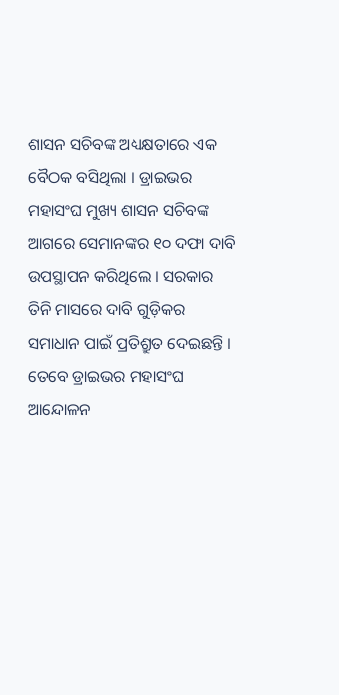ଶାସନ ସଚିବଙ୍କ ଅଧ୍ୟକ୍ଷତାରେ ଏକ ବୈଠକ ବସିଥିଲା । ଡ୍ରାଇଭର ମହାସଂଘ ମୁଖ୍ୟ ଶାସନ ସଚିବଙ୍କ ଆଗରେ ସେମାନଙ୍କର ୧୦ ଦଫା ଦାବି ଉପସ୍ଥାପନ କରିଥିଲେ । ସରକାର ତିନି ମାସରେ ଦାବି ଗୁଡ଼ିକର ସମାଧାନ ପାଇଁ ପ୍ରତିଶ୍ରୁତ ଦେଇଛନ୍ତି । ତେବେ ଡ୍ରାଇଭର ମହାସଂଘ ଆନ୍ଦୋଳନ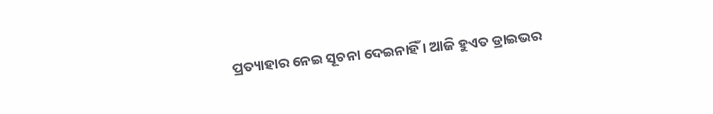ପ୍ରତ୍ୟାହାର ନେଇ ସୂଚନା ଦେଇନାହିଁ । ଆଜି ହୁଏତ ଡ୍ରାଇଭର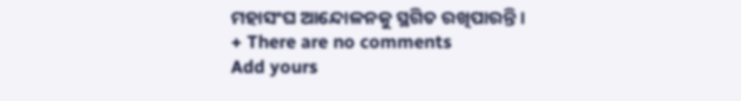ମହାସଂଘ ଆନ୍ଦୋଳନକୁ ସ୍ଥଗିତ ରଖିପାରନ୍ତି ।
+ There are no comments
Add yours